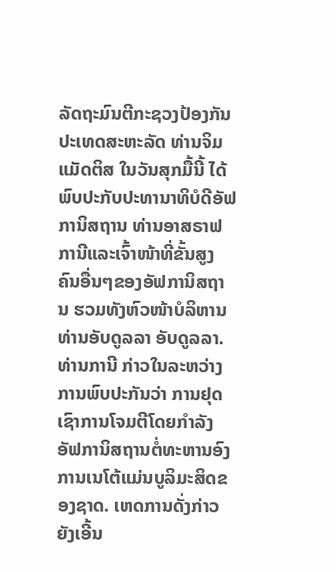ລັດຖະມົນຕີກະຊວງປ້ອງກັນປະເທດສະຫະລັດ ທ່ານຈິມ ແມັດຕິສ ໃນວັນສຸກມື້ນີ້ ໄດ້
ພົບປະກັບປະທານາທິບໍດີອັຟການິສຖານ ທ່ານອາສຣາຟ ການີແລະເຈົ້າໜ້າທີ່ຂັ້ນສູງ
ຄົນອື່ນໆຂອງອັຟການິສຖານ ຮວມທັງຫົວໜ້າບໍລິຫານ ທ່ານອັບດູລລາ ອັບດູລລາ.
ທ່ານການີ ກ່າວໃນລະຫວ່າງການພົບປະກັນວ່າ ການຢຸດເຊົາການໂຈມຕີໂດຍກຳລັງ
ອັຟການິສຖານຕໍ່ທະຫານອົງການເນໂຕ້ແມ່ນບູລິມະສິດຂອງຊາດ. ເຫດການດັ່ງກ່າວ
ຍັງເອີ້ນ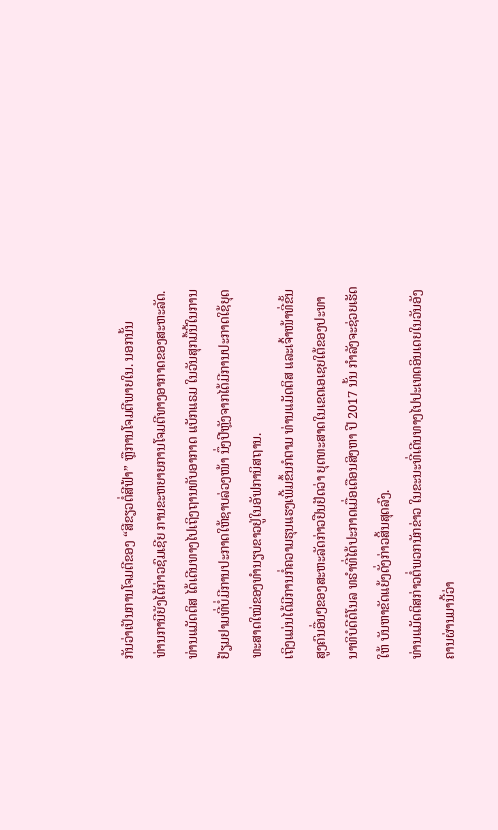ກັນວ່າເປັນການໂຈມຕີຂອງ “ສີຂຽວຕໍ່ສີຟ້າ” ຫຼືການໂຈມຕີພາຍໃນ. ນອກນັ້ນ
ທ່ານການີຍັງໄດ້ກ່າວຊົມເຊີຍ ການຂະຫຍາຍການໂຈມຕີທາງອາກາດຂອງສະຫະລັດ.
ທ່ານແມັດຕິສ ໄດ້ເດີນທາງໄປເຖິງຖານທັບອາກາດ ແບັກແຣມ ໃນວັນສຸກມື້ນີ້ໃນການ
ຢ້ຽມຢາມທີ່ບໍ່ມີການປະກາດໃຫ້ຊາບລ່ວງໜ້າ ນຶ່ງປີຫຼັງຈາກໄດ້ມີການປະກາດໃຊ້ຍຸດ
ທະສາດໃໝ່ຂອງທຳນຽບຂາວຢູ່ໃນອັຟການິສຖານ.
ເຖິງແມ່ນໄດ້ມີການກໍ່ຄວາມຮຸນແຮງເພີ້ມຂຶ້ນກໍຕາມ ທ່ານແມັດຕິສ ແລະເຈົ້າໜ້າທີ່ຂັ້ນ
ສູງຄົນອື່ນໆຂອງສະຫະລັດກ່າວຢືນຢັດວ່າ ຍຸດທະສາດໃນເຂດເອເຊຍໃຕ້ຂອງປະທາ
ນາທິບໍດີດໍໂນລ ທຣຳທີ່ໄດ້ປະກາດເມື່ອເດືອນສິງຫາ ປີ 2017 ນັ້ນ ກຳລັງຈະຊ່ວຍເຮັດ
ໃຫ້ ບັນຫາຂັດແຍ້ງດັ່ງກ່າວສິ້ນສຸດລົງ.
ທ່ານແມັດຕິສກ່າວຕໍ່ພວກນັກຂ່າວ ໃນຂະນະທີ່ເດີນທາງໄປປະເທດອິນເດຍໃນວັນອັງ
ຄານຜ່ານມານີ້ວ່າ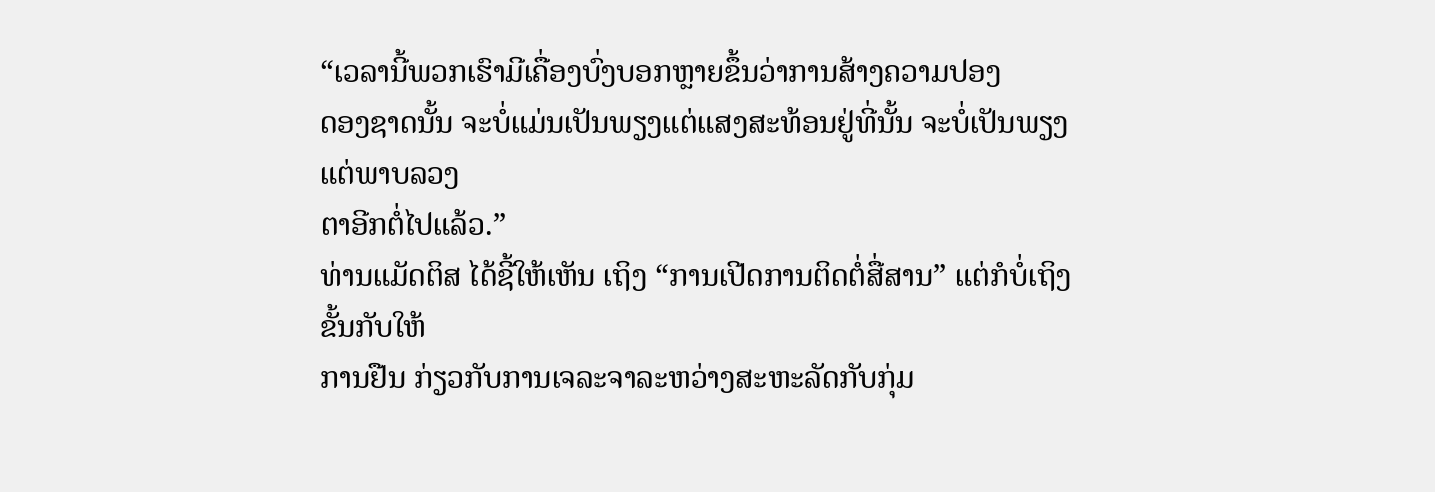“ເວລານີ້ພວກເຮົາມີເຄື່ອງບົ່ງບອກຫຼາຍຂຶ້ນວ່າການສ້າງຄວາມປອງ
ດອງຊາດນັ້ນ ຈະບໍ່ແມ່ນເປັນພຽງແຕ່ແສງສະທ້ອນຢູ່ທີ່ນັ້ນ ຈະບໍ່ເປັນພຽງແຕ່ພາບລວງ
ຕາອີກຕໍ່ໄປແລ້ວ.”
ທ່ານແມັດຕິສ ໄດ້ຊີ້ໃຫ້ເຫັນ ເຖິງ “ການເປີດການຕິດຕໍ່ສື່ສານ” ແຕ່ກໍບໍ່ເຖິງຂັ້ນກັບໃຫ້
ການຢືນ ກ່ຽວກັບການເຈລະຈາລະຫວ່າງສະຫະລັດກັບກຸ່ມ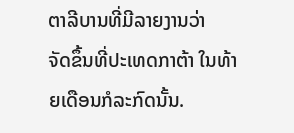ຕາລີບານທີ່ມີລາຍງານວ່າ
ຈັດຂຶ້ນທີ່ປະເທດກາຕ້າ ໃນທ້າຍເດືອນກໍລະກົດນັ້ນ.